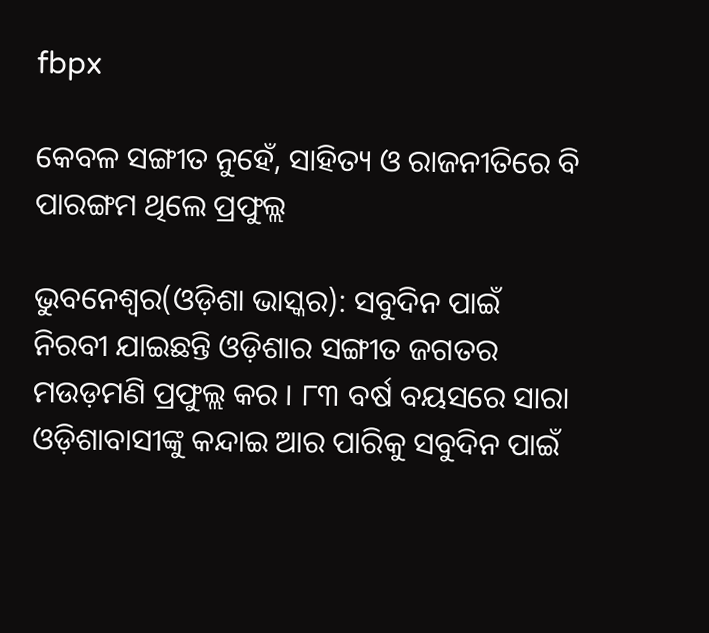fbpx

କେବଳ ସଙ୍ଗୀତ ନୁହେଁ, ସାହିତ୍ୟ ଓ ରାଜନୀତିରେ ବି ପାରଙ୍ଗମ ଥିଲେ ପ୍ରଫୁଲ୍ଲ

ଭୁବନେଶ୍ୱର(ଓଡ଼ିଶା ଭାସ୍କର): ସବୁଦିନ ପାଇଁ ନିରବୀ ଯାଇଛନ୍ତି ଓଡ଼ିଶାର ସଙ୍ଗୀତ ଜଗତର ମଉଡ଼ମଣି ପ୍ରଫୁଲ୍ଲ କର । ୮୩ ବର୍ଷ ବୟସରେ ସାରା ଓଡ଼ିଶାବାସୀଙ୍କୁ କନ୍ଦାଇ ଆର ପାରିକୁ ସବୁଦିନ ପାଇଁ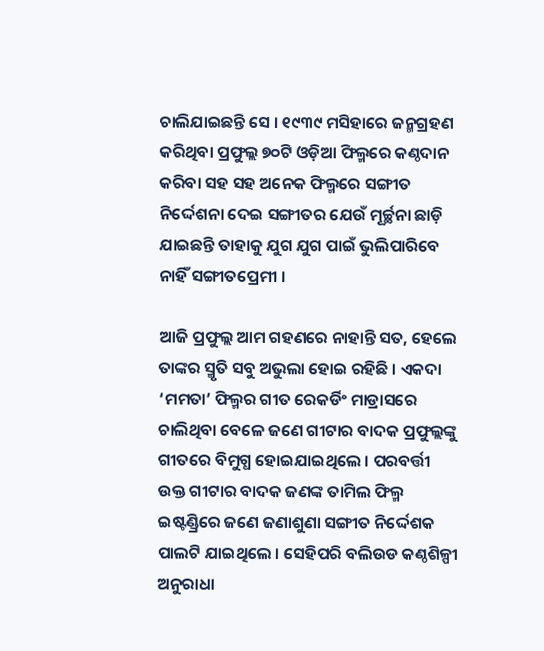ଚାଲିଯାଇଛନ୍ତି ସେ । ୧୯୩୯ ମସିହାରେ ଜନ୍ମଗ୍ରହଣ କରିଥିବା ପ୍ରଫୁଲ୍ଲ ୭୦ଟି ଓଡ଼ିଆ ଫିଲ୍ମରେ କଣ୍ଠଦାନ କରିବା ସହ ସହ ଅନେକ ଫିଲ୍ମରେ ସଙ୍ଗୀତ ନିର୍ଦ୍ଦେଶନା ଦେଇ ସଙ୍ଗୀତର ଯେଉଁ ମୂର୍ଚ୍ଛନା ଛାଡ଼ି ଯାଇଛନ୍ତି ତାହାକୁ ଯୁଗ ଯୁଗ ପାଇଁ ଭୁଲିପାରିବେ ନାହିଁ ସଙ୍ଗୀତପ୍ରେମୀ ।

ଆଜି ପ୍ରଫୁଲ୍ଲ ଆମ ଗହଣରେ ନାହାନ୍ତି ସତ, ହେଲେ ତାଙ୍କର ସ୍ମୃତି ସବୁ ଅଭୁଲା ହୋଇ ରହିଛି । ଏକଦା ‘ମମତା’ ଫିଲ୍ମର ଗୀତ ରେକର୍ଡିଂ ମାଡ୍ରାସରେ ଚାଲିଥିବା ବେଳେ ଜଣେ ଗୀଟାର ବାଦକ ପ୍ରଫୁଲ୍ଲଙ୍କୁ ଗୀତରେ ବିମୁଗ୍ଧ ହୋଇଯାଇଥିଲେ । ପରବର୍ତ୍ତୀ ଉକ୍ତ ଗୀଟାର ବାଦକ ଜଣଙ୍କ ତାମିଲ ଫିଲ୍ମ ଇଷ୍ଟଣ୍ଡ୍ରିରେ ଜଣେ ଜଣାଶୁଣା ସଙ୍ଗୀତ ନିର୍ଦ୍ଦେଶକ ପାଲଟି ଯାଇଥିଲେ । ସେହିପରି ବଲିଉଡ କଣ୍ଠଶିଳ୍ପୀ ଅନୁରାଧା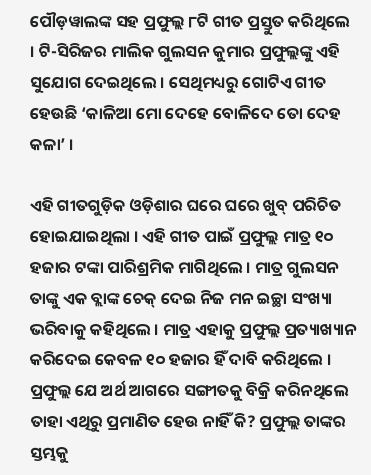ପୌଡ଼ୱାଲଙ୍କ ସହ ପ୍ରଫୁଲ୍ଲ ୮ଟି ଗୀତ ପ୍ରସ୍ତୁତ କରିଥିଲେ । ଟି-ସିରିଜର ମାଲିକ ଗୁଲସନ କୁମାର ପ୍ରଫୁଲ୍ଲଙ୍କୁ ଏହି ସୁଯୋଗ ଦେଇଥିଲେ । ସେଥିମଧ୍ୟରୁ ଗୋଟିଏ ଗୀତ ହେଉଛି ‘କାଳିଆ ମୋ ଦେହେ ବୋଳିଦେ ତୋ ଦେହ କଳା’ ।

ଏହି ଗୀତଗୁଡ଼ିକ ଓଡ଼ିଶାର ଘରେ ଘରେ ଖୁବ୍ ପରିଚିତ ହୋଇଯାଇଥିଲା । ଏହି ଗୀତ ପାଇଁ ପ୍ରଫୁଲ୍ଲ ମାତ୍ର ୧୦ ହଜାର ଟଙ୍କା ପାରିଶ୍ରମିକ ମାଗିଥିଲେ । ମାତ୍ର ଗୁଲସନ ତାଙ୍କୁ ଏକ ବ୍ଲାଙ୍କ ଚେକ୍ ଦେଇ ନିଜ ମନ ଇଚ୍ଛା ସଂଖ୍ୟା ଭରିବାକୁ କହିଥିଲେ । ମାତ୍ର ଏହାକୁ ପ୍ରଫୁଲ୍ଲ ପ୍ରତ୍ୟାଖ୍ୟାନ କରିଦେଇ କେବଳ ୧୦ ହଜାର ହିଁ ଦାବି କରିଥିଲେ । ପ୍ରଫୁଲ୍ଲ ଯେ ଅର୍ଥ ଆଗରେ ସଙ୍ଗୀତକୁ ବିକ୍ରି କରିନଥିଲେ ତାହା ଏଥିରୁ ପ୍ରମାଣିତ ହେଉ ନାହିଁ କି? ପ୍ରଫୁଲ୍ଲ ତାଙ୍କର ସ୍ତମ୍ଭକୁ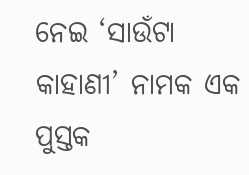ନେଇ ‘ସାଉଁଟା କାହାଣୀ’ ନାମକ ଏକ ପୁସ୍ତକ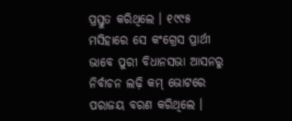ପ୍ରସ୍ତୁତ କରିଥିଲେ । ୧୯୯୫ ମସିହାରେ ସେ କଂଗ୍ରେସ ପ୍ରାର୍ଥୀ ଭାବେ ପୁରୀ ବିଧାନସଭା ଆସନରୁ ନିର୍ବାଚନ ଲଢ଼ି କମ୍ ଭୋଟରେ ପରାଜୟ ବରଣ କରିଥିଲେ ।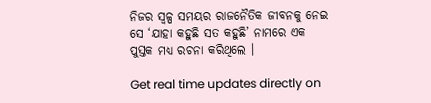ନିଜର ସ୍ୱଳ୍ପ ସମୟର ରାଜନୈତିକ ଜୀବନକୁ ନେଇ ସେ ‘ଯାହା କହୁଛି ସତ କହୁଛି’ ନାମରେ ଏକ ପୁସ୍ତକ ମଧ୍ୟ ରଚନା କରିଥିଲେ ।

Get real time updates directly on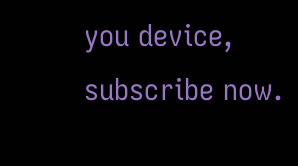you device, subscribe now.